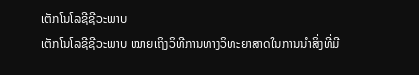ເຕັກໂນໂລຊີຊີວະພາບ
ເຕັກໂນໂລຊີຊີວະພາບ ໝາຍເຖິງວິທີການທາງວິທະຍາສາດໃນການນຳສິ່ງທີ່ມີ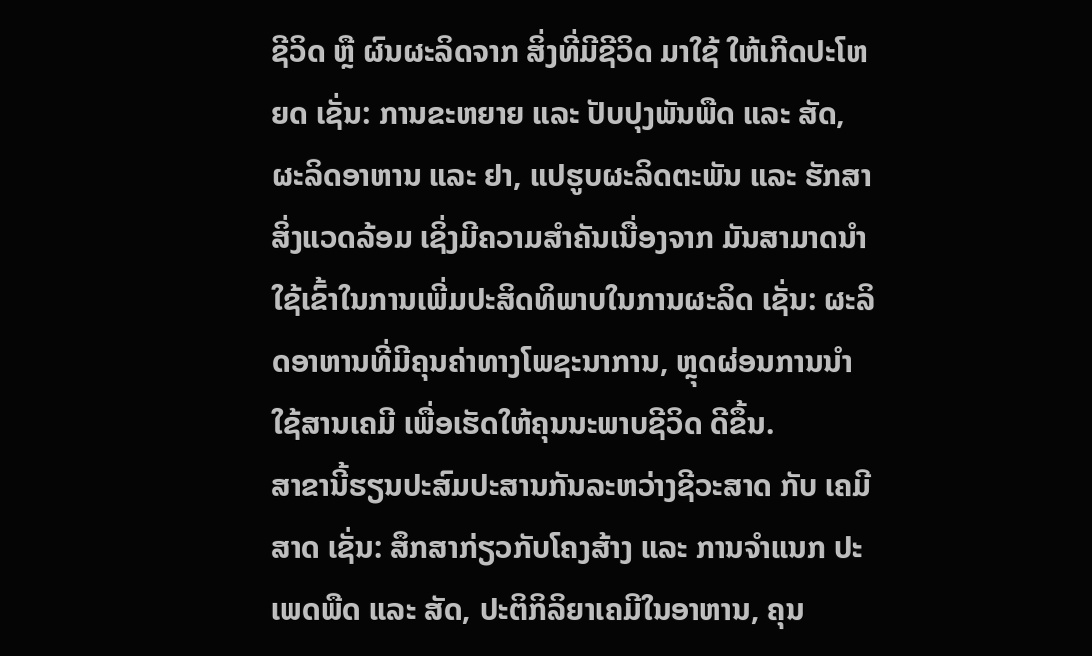ຊີວິດ ຫຼື ຜົນຜະລິດຈາກ ສິ່ງທີ່ມີຊີວິດ ມາໃຊ້ ໃຫ້ເກີດປະໂຫຍດ ເຊັ່ນ: ການຂະຫຍາຍ ແລະ ປັບປຸງພັນພືດ ແລະ ສັດ, ຜະລິດອາຫານ ແລະ ຢາ, ແປຮູບຜະລິດຕະພັນ ແລະ ຮັກສາສິ່ງແວດລ້ອມ ເຊິ່ງມີຄວາມສໍາຄັນເນື່ອງຈາກ ມັນສາມາດນໍາໃຊ້ເຂົ້າໃນການເພີ່ມປະສິດທິພາບໃນການຜະລິດ ເຊັ່ນ: ຜະລິດອາຫານທີ່ມີຄຸນຄ່າທາງໂພຊະນາການ, ຫຼຸດຜ່ອນການນຳໃຊ້ສານເຄມີ ເພື່ອເຮັດໃຫ້ຄຸນນະພາບຊີວິດ ດີຂຶ້ນ.
ສາຂານີ້ຮຽນປະສົມປະສານກັນລະຫວ່າງຊີວະສາດ ກັບ ເຄມີສາດ ເຊັ່ນ: ສຶກສາກ່ຽວກັບໂຄງສ້າງ ແລະ ການຈໍາແນກ ປະ ເພດພືດ ແລະ ສັດ, ປະຕິກິລິຍາເຄມີໃນອາຫານ, ຄຸນ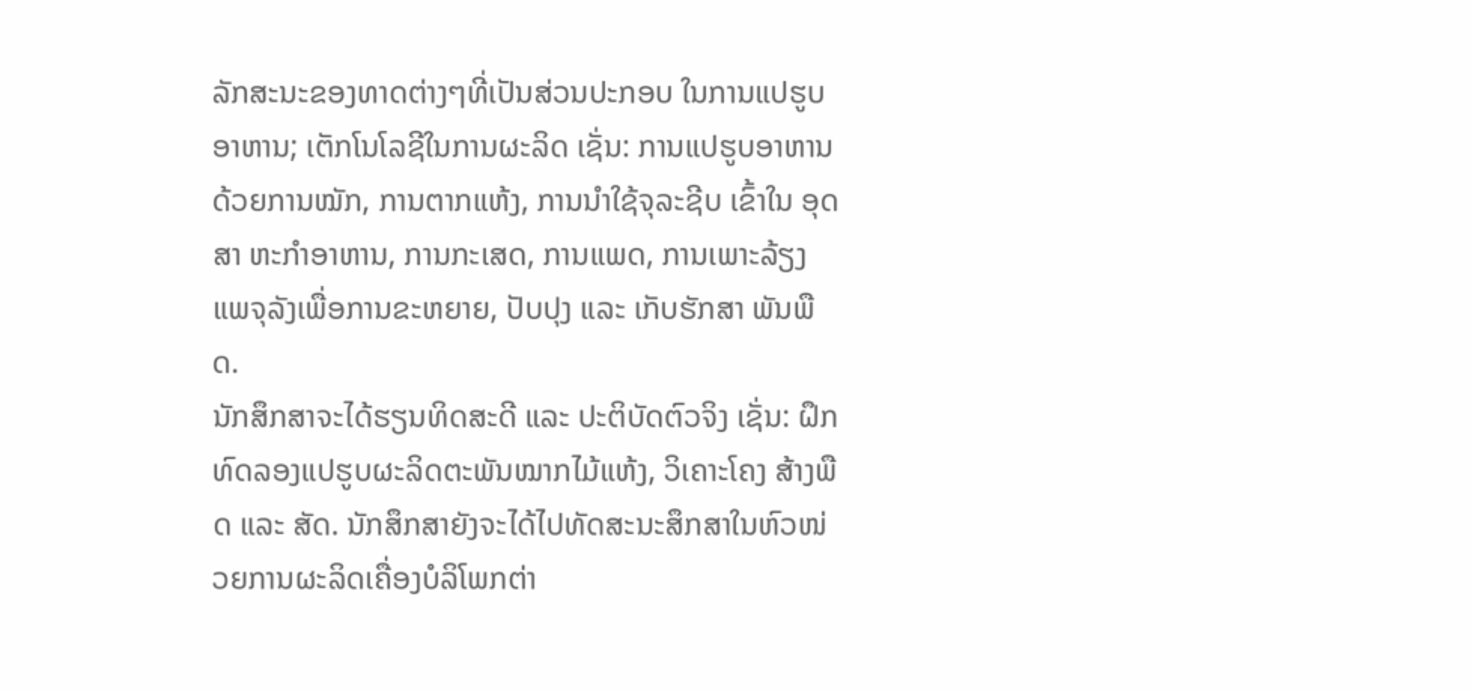ລັກສະນະຂອງທາດຕ່າງໆທີ່ເປັນສ່ວນປະກອບ ໃນການແປຮູບອາຫານ; ເຕັກໂນໂລຊີໃນການຜະລິດ ເຊັ່ນ: ການແປຮູບອາຫານດ້ວຍການໝັກ, ການຕາກແຫ້ງ, ການນໍາໃຊ້ຈຸລະຊີບ ເຂົ້າໃນ ອຸດສາ ຫະກໍາອາຫານ, ການກະເສດ, ການແພດ, ການເພາະລ້ຽງແພຈຸລັງເພື່ອການຂະຫຍາຍ, ປັບປຸງ ແລະ ເກັບຮັກສາ ພັນພືດ.
ນັກສຶກສາຈະໄດ້ຮຽນທິດສະດີ ແລະ ປະຕິບັດຕົວຈິງ ເຊັ່ນ: ຝຶກທົດລອງແປຮູບຜະລິດຕະພັນໝາກໄມ້ແຫ້ງ, ວິເຄາະໂຄງ ສ້າງພືດ ແລະ ສັດ. ນັກສຶກສາຍັງຈະໄດ້ໄປທັດສະນະສຶກສາໃນຫົວໜ່ວຍການຜະລິດເຄື່ອງບໍລິໂພກຕ່າ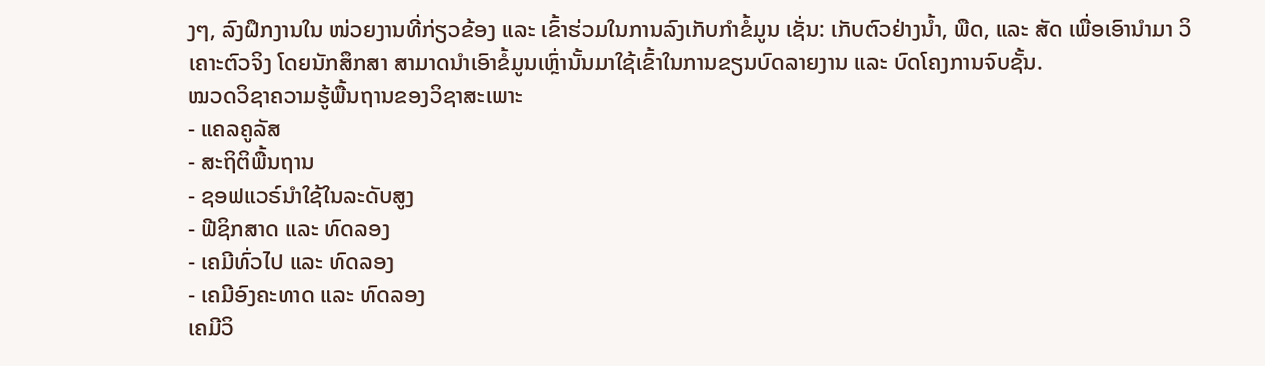ງໆ, ລົງຝຶກງານໃນ ໜ່ວຍງານທີ່ກ່ຽວຂ້ອງ ແລະ ເຂົ້າຮ່ວມໃນການລົງເກັບກໍາຂໍ້ມູນ ເຊັ່ນ: ເກັບຕົວຢ່າງນໍ້າ, ພືດ, ແລະ ສັດ ເພື່ອເອົານໍາມາ ວິເຄາະຕົວຈິງ ໂດຍນັກສຶກສາ ສາມາດນໍາເອົາຂໍ້ມູນເຫຼົ່ານັ້ນມາໃຊ້ເຂົ້າໃນການຂຽນບົດລາຍງານ ແລະ ບົດໂຄງການຈົບຊັ້ນ.
ໝວດວິຊາຄວາມຮູ້ພື້ນຖານຂອງວິຊາສະເພາະ
- ແຄລຄູລັສ
- ສະຖິຕິພື້ນຖານ
- ຊອຟແວຣ໌ນໍາໃຊ້ໃນລະດັບສູງ
- ຟີຊິກສາດ ແລະ ທົດລອງ
- ເຄມີທົ່ວໄປ ແລະ ທົດລອງ
- ເຄມີອົງຄະທາດ ແລະ ທົດລອງ
ເຄມີວິ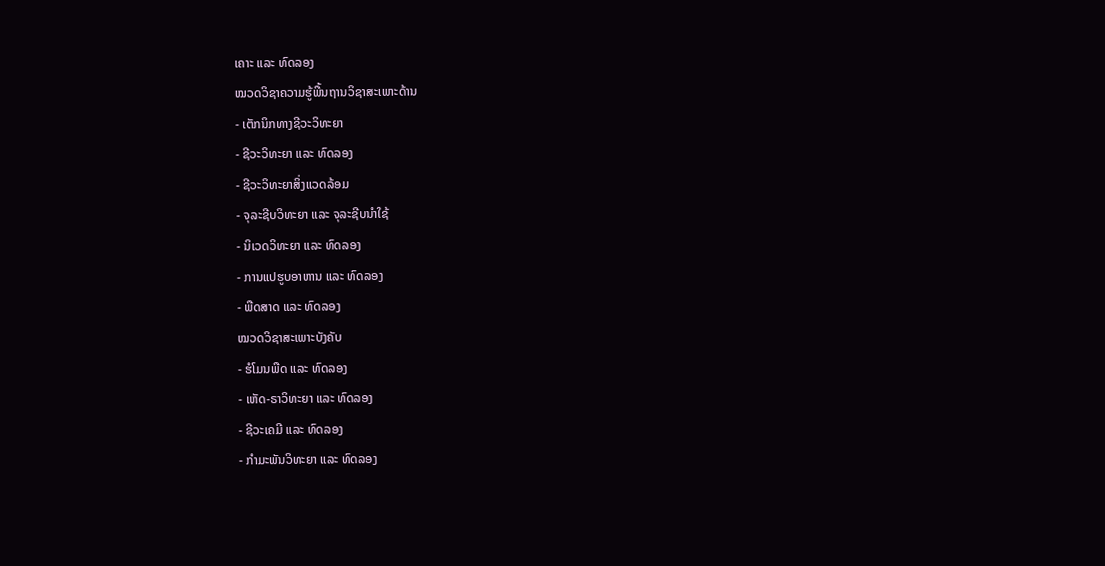ເຄາະ ແລະ ທົດລອງ
ໝວດວິຊາຄວາມຮູ້ພື້ນຖານວິຊາສະເພາະດ້ານ
- ເຕັກນິກທາງຊີວະວິທະຍາ
- ຊີວະວິທະຍາ ແລະ ທົດລອງ
- ຊີວະວິທະຍາສິ່ງແວດລ້ອມ
- ຈຸລະຊີບວິທະຍາ ແລະ ຈຸລະຊີບນໍາໃຊ້
- ນິເວດວິທະຍາ ແລະ ທົດລອງ
- ການແປຮູບອາຫານ ແລະ ທົດລອງ
- ພືດສາດ ແລະ ທົດລອງ
ໝວດວິຊາສະເພາະບັງຄັບ
- ຮໍໂມນພືດ ແລະ ທົດລອງ
- ເຫັດ-ຣາວິທະຍາ ແລະ ທົດລອງ
- ຊີວະເຄມີ ແລະ ທົດລອງ
- ກໍາມະພັນວິທະຍາ ແລະ ທົດລອງ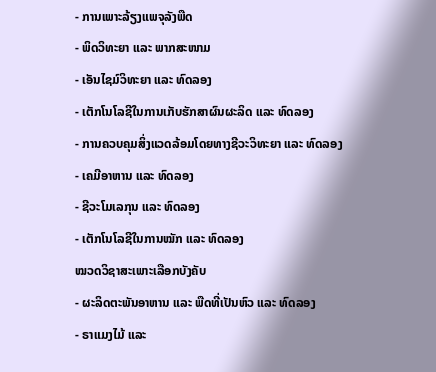- ການເພາະລ້ຽງແພຈຸລັງພືດ
- ພິດວິທະຍາ ແລະ ພາກສະໜາມ
- ເອັນໄຊມ໌ວິທະຍາ ແລະ ທົດລອງ
- ເຕັກໂນໂລຊີໃນການເກັບຮັກສາຜົນຜະລິດ ແລະ ທົດລອງ
- ການຄວບຄຸມສິ່ງແວດລ້ອມໂດຍທາງຊີວະວິທະຍາ ແລະ ທົດລອງ
- ເຄມີອາຫານ ແລະ ທົດລອງ
- ຊີວະໂມເລກຸນ ແລະ ທົດລອງ
- ເຕັກໂນໂລຊີໃນການໝັກ ແລະ ທົດລອງ
ໝວດວິຊາສະເພາະເລືອກບັງຄັບ
- ຜະລິດຕະພັນອາຫານ ແລະ ພືດທີ່ເປັນຫົວ ແລະ ທົດລອງ
- ຣາແມງໄມ້ ແລະ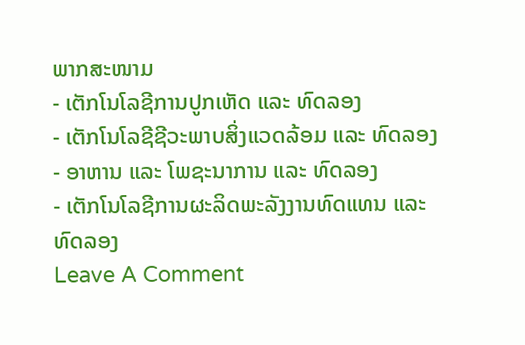ພາກສະໜາມ
- ເຕັກໂນໂລຊີການປູກເຫັດ ແລະ ທົດລອງ
- ເຕັກໂນໂລຊີຊີວະພາບສິ່ງແວດລ້ອມ ແລະ ທົດລອງ
- ອາຫານ ແລະ ໂພຊະນາການ ແລະ ທົດລອງ
- ເຕັກໂນໂລຊີການຜະລິດພະລັງງານທົດແທນ ແລະ ທົດລອງ
Leave A Comment